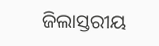ଜିଲାସ୍ତରୀୟ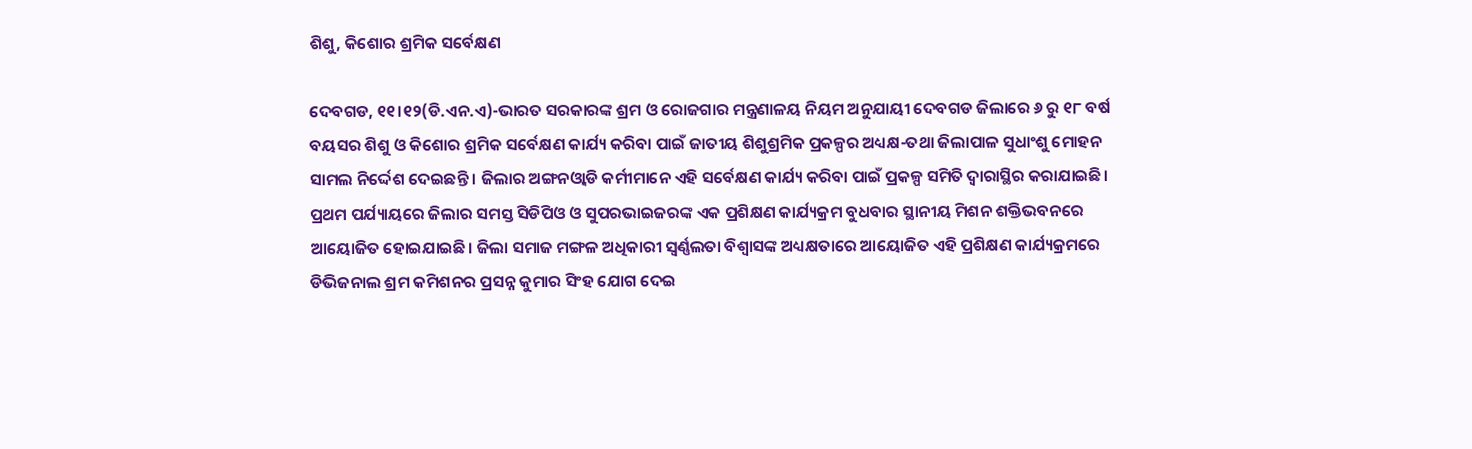ଶିଶୁ, କିଶୋର ଶ୍ରମିକ ସର୍ବେକ୍ଷଣ

ଦେବଗଡ, ୧୧।୧୨(ଡି.ଏନ.ଏ)-ଭାରତ ସରକାରଙ୍କ ଶ୍ରମ ଓ ରୋଜଗାର ମନ୍ତ୍ରଣାଳୟ ନିୟମ ଅନୁଯାୟୀ ଦେବଗଡ ଜିଲାରେ ୬ ରୁ ୧୮ ବର୍ଷ ବୟସର ଶିଶୁ ଓ କିଶୋର ଶ୍ରମିକ ସର୍ବେକ୍ଷଣ କାର୍ଯ୍ୟ କରିବା ପାଇଁ ଜାତୀୟ ଶିଶୁଶ୍ରମିକ ପ୍ରକଳ୍ପର ଅଧ୍ୟକ୍ଷ-ତଥା ଜିଲାପାଳ ସୁଧାଂଶୁ ମୋହନ ସାମଲ ନିର୍ଦ୍ଦେଶ ଦେଇଛନ୍ତି । ଜିଲାର ଅଙ୍ଗନଓ୍ବାଡି କର୍ମୀମାନେ ଏହି ସର୍ବେକ୍ଷଣ କାର୍ଯ୍ୟ କରିବା ପାଇଁ ପ୍ରକଳ୍ପ ସମିତି ଦ୍ୱାରାସ୍ଥିର କରାଯାଇଛି। ପ୍ରଥମ ପର୍ଯ୍ୟାୟରେ ଜିଲାର ସମସ୍ତ ସିଡିପିଓ ଓ ସୁପରଭାଇଜରଙ୍କ ଏକ ପ୍ରଶିକ୍ଷଣ କାର୍ଯ୍ୟକ୍ରମ ବୁଧବାର ସ୍ଥାନୀୟ ମିଶନ ଶକ୍ତିଭବନରେ ଆୟୋଜିତ ହୋଇଯାଇଛି। ଜିଲା ସମାଜ ମଙ୍ଗଳ ଅଧିକାରୀ ସ୍ବର୍ଣ୍ଣଲତା ବିଶ୍ୱାସଙ୍କ ଅଧ୍ୟକ୍ଷତାରେ ଆୟୋଜିତ ଏହି ପ୍ରଶିକ୍ଷଣ କାର୍ଯ୍ୟକ୍ରମରେ ଡିଭିଜନାଲ ଶ୍ରମ କମିଶନର ପ୍ରସନ୍ନ କୁମାର ସିଂହ ଯୋଗ ଦେଇ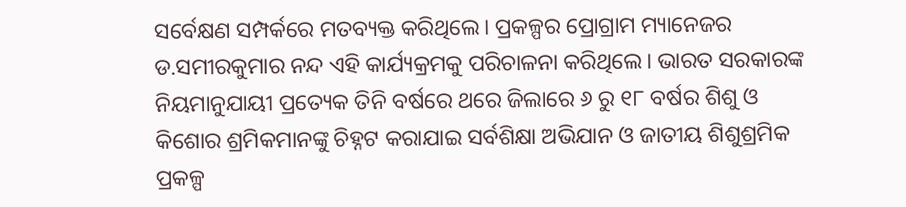ସର୍ବେକ୍ଷଣ ସମ୍ପର୍କରେ ମତବ୍ୟକ୍ତ କରିଥିଲେ। ପ୍ରକଳ୍ପର ପ୍ରୋଗ୍ରାମ ମ୍ୟାନେଜର ଡ.ସମୀରକୁମାର ନନ୍ଦ ଏହି କାର୍ଯ୍ୟକ୍ରମକୁ ପରିଚାଳନା କରିଥିଲେ। ଭାରତ ସରକାରଙ୍କ ନିୟମାନୁଯାୟୀ ପ୍ରତ୍ୟେକ ତିନି ବର୍ଷରେ ଥରେ ଜିଲାରେ ୬ ରୁ ୧୮ ବର୍ଷର ଶିଶୁ ଓ କିଶୋର ଶ୍ରମିକମାନଙ୍କୁ ଚିହ୍ନଟ କରାଯାଇ ସର୍ବଶିକ୍ଷା ଅଭିଯାନ ଓ ଜାତୀୟ ଶିଶୁଶ୍ରମିକ ପ୍ରକଳ୍ପ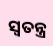ସ୍ବତନ୍ତ୍ର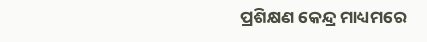ପ୍ରଶିକ୍ଷଣ କେନ୍ଦ୍ର ମାଧ୍ୟମରେ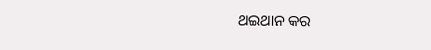ଥଇଥାନ କର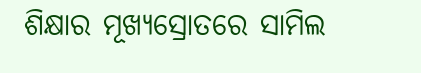ଶିକ୍ଷାର ମୂଖ୍ୟସ୍ରୋତରେ ସାମିଲ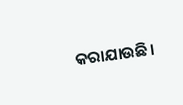କରାଯାଉଛି।